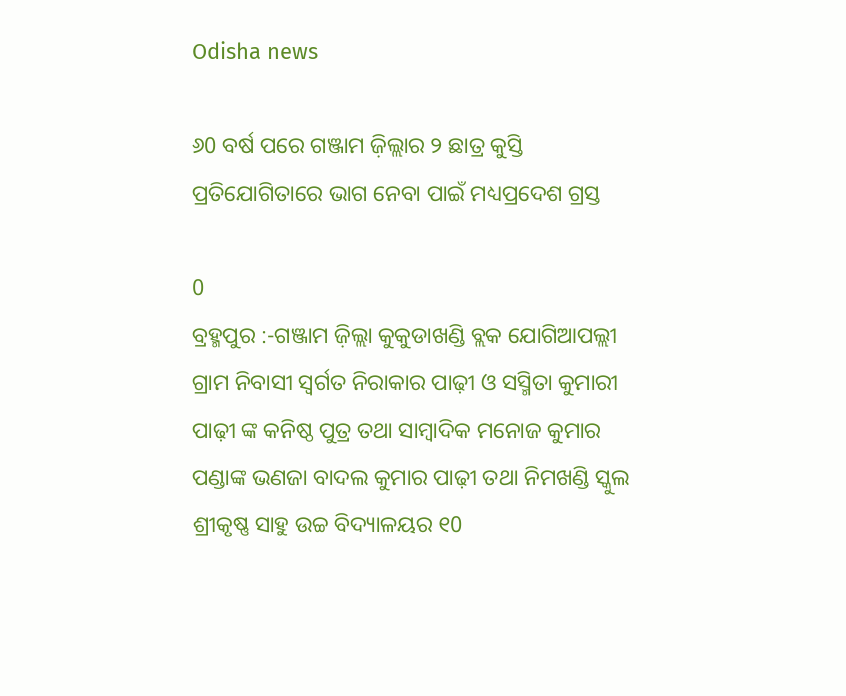Odisha news

୬0 ବର୍ଷ ପରେ ଗଞ୍ଜାମ ଜ଼ିଲ୍ଲାର ୨ ଛାତ୍ର କୁସ୍ତି ପ୍ରତିଯୋଗିତାରେ ଭାଗ ନେବା ପାଇଁ ମଧ୍ୟପ୍ରଦେଶ ଗ୍ରସ୍ତ

0
ବ୍ରହ୍ମପୁର :-ଗଞ୍ଜାମ ଜ଼ିଲ୍ଲା କୁକୁଡାଖଣ୍ଡି ବ୍ଲକ ଯୋଗିଆପଲ୍ଲୀ ଗ୍ରାମ ନିବାସୀ ସ୍ୱର୍ଗତ ନିରାକାର ପାଢ଼ୀ ଓ ସସ୍ମିତା କୁମାରୀ ପାଢ଼ୀ ଙ୍କ କନିଷ୍ଠ ପୁତ୍ର ତଥା ସାମ୍ବାଦିକ ମନୋଜ କୁମାର ପଣ୍ଡାଙ୍କ ଭଣଜା ବାଦଲ କୁମାର ପାଢ଼ୀ ତଥା ନିମଖଣ୍ଡି ସ୍କୁଲ ଶ୍ରୀକୃଷ୍ଣ ସାହୁ ଉଚ୍ଚ ବିଦ୍ୟାଳୟର ୧0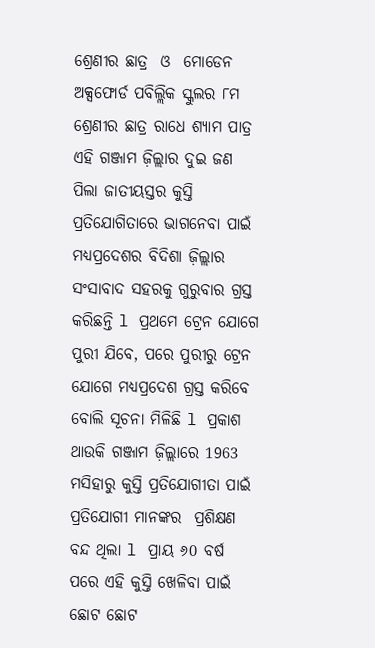ଶ୍ରେଣୀର ଛାତ୍ର  ଓ  ମୋଡେନ ଅକ୍ସଫୋର୍ଡ ପବିଲ୍ଲିକ ସ୍କୁଲର ୮ମ ଶ୍ରେଣୀର ଛାତ୍ର ରାଧେ ଶ୍ୟାମ ପାତ୍ର ଏହି ଗଞ୍ଜାମ ଜ଼ିଲ୍ଲାର ଦୁଇ ଜଣ ପିଲା ଜାତୀୟସ୍ତର କୁସ୍ତି ପ୍ରତିଯୋଗିତାରେ ଭାଗନେବା ପାଇଁ ମଧ୍ୟପ୍ରଦେଶର ବିଦିଶା ଜ଼ିଲ୍ଲାର ସଂସାବାଦ ସହରକୁ ଗୁରୁବାର ଗ୍ରସ୍ତ କରିଛନ୍ତି l ପ୍ରଥମେ ଟ୍ରେନ ଯୋଗେ ପୁରୀ ଯିବେ, ପରେ ପୁରୀରୁ ଟ୍ରେନ ଯୋଗେ ମଧ୍ୟପ୍ରଦେଶ ଗ୍ରସ୍ତ କରିବେ ବୋଲି ସୂଚନା ମିଳିଛି l ପ୍ରକାଶ ଥାଉକି ଗଞ୍ଜାମ ଜ଼ିଲ୍ଲାରେ 1963 ମସିହାରୁ କୁସ୍ତି ପ୍ରତିଯୋଗୀତା ପାଇଁ ପ୍ରତିଯୋଗୀ ମାନଙ୍କର  ପ୍ରଶିକ୍ଷଣ ବନ୍ଦ ଥିଲା l ପ୍ରାୟ ୬0 ବର୍ଷ ପରେ ଏହି କୁସ୍ତି ଖେଳିବା ପାଇଁ ଛୋଟ ଛୋଟ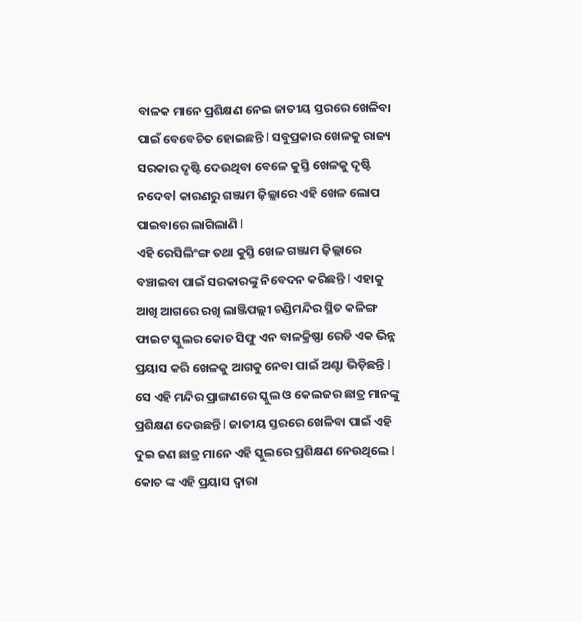ବାଳକ ମାନେ ପ୍ରଶିକ୍ଷଣ ନେଇ ଜାତୀୟ ସ୍ତରରେ ଖେଳିବା ପାଇଁ ବେବେଚିତ ହୋଇଛନ୍ତି l ସବୁପ୍ରକାର ଖେଳକୁ ରାଜ୍ୟ ସରକାର ଦୃଷ୍ଟି ଦେଉଥିବା ବେଳେ କୁସ୍ତି ଖେଳକୁ ଦୃଷ୍ଟି ନଦେବl କାରଣରୁ ଗଞ୍ଜାମ ଜ଼ିଲ୍ଲାରେ ଏହି ଖେଳ ଲୋପ ପାଇବାରେ ଲାଗିଲାଣି l
ଏହି ରେସିଲିଂଙ୍ଗ ତଥା କୁସ୍ତି ଖେଳ ଗଞ୍ଜାମ ଜ଼ିଲ୍ଲାରେ ବଞ୍ଚାଇବା ପାଇଁ ସରକାରଙ୍କୁ ନିବେଦନ କରିଛନ୍ତି l ଏହାକୁ ଆଖି ଆଗରେ ରଖି ଲାଞ୍ଜିପଲ୍ଲୀ ଚଣ୍ଡିମନ୍ଦିର ସ୍ଥିତ କଳିଙ୍ଗ ଫାଇଟ ସ୍କୁଲର କୋଚ ସିଫୁ ଏନ ବାଳକ୍ରିଷ୍ଣା ରେଡି ଏକ ଭିନ୍ନ ପ୍ରୟାସ କରି ଖେଳକୁ ଆଗକୁ ନେବା ପାଇଁ ଅଣ୍ଟା ଭିଡ଼ିଛନ୍ତି l ସେ ଏହି ମନ୍ଦିର ପ୍ରାଙ୍ଗଣରେ ସ୍କୁଲ ଓ କେଲଜର ଛାତ୍ର ମାନଙ୍କୁ ପ୍ରଶିକ୍ଷଣ ଦେଉଛନ୍ତି l ଜାତୀୟ ସ୍ତରରେ ଖେଳିବା ପାଇଁ ଏହି ଦୁଇ ଜଣ ଛାତ୍ର ମାନେ ଏହି ସ୍କୁଲରେ ପ୍ରଶିକ୍ଷଣ ନେଉଥିଲେ l କୋଚ ଙ୍କ ଏହି ପ୍ରୟାସ ଦ୍ୱାରା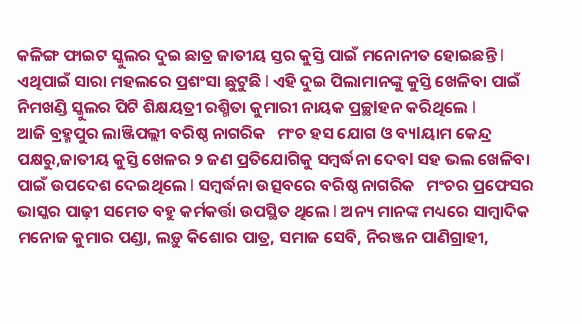କଳିଙ୍ଗ ଫାଇଟ ସ୍କୁଲର ଦୁଇ ଛାତ୍ର ଜାତୀୟ ସ୍ତର କୁସ୍ତି ପାଇଁ ମନୋନୀତ ହୋଇଛନ୍ତି l ଏଥିପାଇଁ ସାରା ମହଲରେ ପ୍ରଶଂସା ଛୁଟୁଛି l ଏହି ଦୁଇ ପିଲାମାନଙ୍କୁ କୁସ୍ତି ଖେଳିବା ପାଇଁ ନିମଖଣ୍ଡି ସ୍କୁଲର ପିଟି ଶିକ୍ଷୟତ୍ରୀ ରଶ୍ମିତା କୁମାରୀ ନାୟକ ପ୍ରଚ୍ଛlହନ କରିଥିଲେ l
ଆଜି ବ୍ରହ୍ମପୁର ଲାଞ୍ଜିପଲ୍ଲୀ ବରିଷ୍ଠ ନାଗରିକ   ମଂଚ ହସ ଯୋଗ ଓ ବ୍ୟlୟାମ କେନ୍ଦ୍ର ପକ୍ଷରୁ,ଜାତୀୟ କୁସ୍ତି ଖେଳର ୨ ଜଣ ପ୍ରତିଯୋଗିକୁ ସମ୍ବର୍ଦ୍ଧନା ଦେବl ସହ ଭଲ ଖେଳିବା ପାଇଁ ଉପଦେଶ ଦେଇଥିଲେ l ସମ୍ବର୍ଦ୍ଧନା ଉତ୍ସବରେ ବରିଷ୍ଠ ନାଗରିକ   ମଂଚର ପ୍ରଫେସର ଭାସ୍କର ପାଢ଼ୀ ସମେତ ବହୁ କର୍ମକର୍ତ୍ତା ଉପସ୍ଥିତ ଥିଲେ l ଅନ୍ୟ ମାନଙ୍କ ମଧ୍ୟରେ ସାମ୍ବାଦିକ ମନୋଜ କୁମାର ପଣ୍ଡା, ଲଡ଼ୁ କିଶୋର ପାତ୍ର, ସମାଜ ସେବି, ନିରଞ୍ଜନ ପାଣିଗ୍ରାହୀ,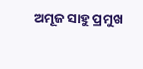ଅମୂଜ ସାହୁ ପ୍ରମୁଖ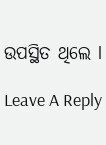ଉପସ୍ଥିତ ଥିଲେ l

Leave A Reply